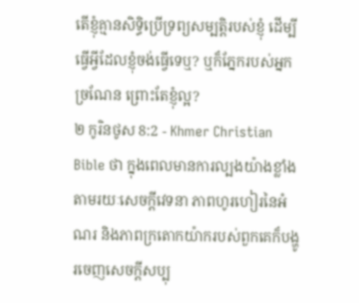តើខ្ញុំគ្មានសិទ្ធិប្រើទ្រព្យសម្បត្ដិរបស់ខ្ញុំ ដើម្បីធ្វើអ្វីដែលខ្ញុំចង់ធ្វើទេឬ? ឬក៏ភ្នែករបស់អ្នកច្រណែន ព្រោះតែខ្ញុំល្អ?
២ កូរិនថូស 8:2 - Khmer Christian Bible ថា ក្នុងពេលមានការល្បងយ៉ាងខ្លាំងតាមរយៈសេចក្ដីវេទនា ភាពហូរហៀរនៃអំណរ និងភាពក្រតោកយ៉ាករបស់ពួកគេក៏បង្ហូរចេញសេចក្ដីសប្បុ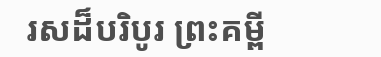រសដ៏បរិបូរ ព្រះគម្ពី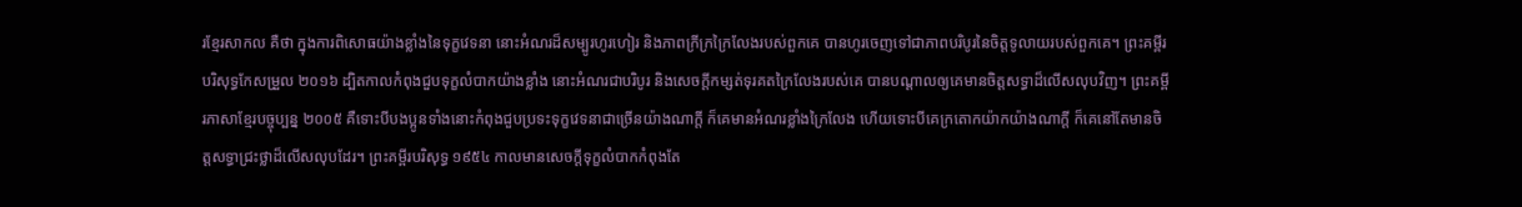រខ្មែរសាកល គឺថា ក្នុងការពិសោធយ៉ាងខ្លាំងនៃទុក្ខវេទនា នោះអំណរដ៏សម្បូរហូរហៀរ និងភាពក្រីក្រក្រៃលែងរបស់ពួកគេ បានហូរចេញទៅជាភាពបរិបូរនៃចិត្តទូលាយរបស់ពួកគេ។ ព្រះគម្ពីរបរិសុទ្ធកែសម្រួល ២០១៦ ដ្បិតកាលកំពុងជួបទុក្ខលំបាកយ៉ាងខ្លាំង នោះអំណរជាបរិបូរ និងសេចក្តីកម្សត់ទុរគតក្រៃលែងរបស់គេ បានបណ្តាលឲ្យគេមានចិត្តសទ្ធាដ៏លើសលុបវិញ។ ព្រះគម្ពីរភាសាខ្មែរបច្ចុប្បន្ន ២០០៥ គឺទោះបីបងប្អូនទាំងនោះកំពុងជួបប្រទះទុក្ខវេទនាជាច្រើនយ៉ាងណាក្ដី ក៏គេមានអំណរខ្លាំងក្រៃលែង ហើយទោះបីគេក្រតោកយ៉ាកយ៉ាងណាក្ដី ក៏គេនៅតែមានចិត្តសទ្ធាជ្រះថ្លាដ៏លើសលុបដែរ។ ព្រះគម្ពីរបរិសុទ្ធ ១៩៥៤ កាលមានសេចក្ដីទុក្ខលំបាកកំពុងតែ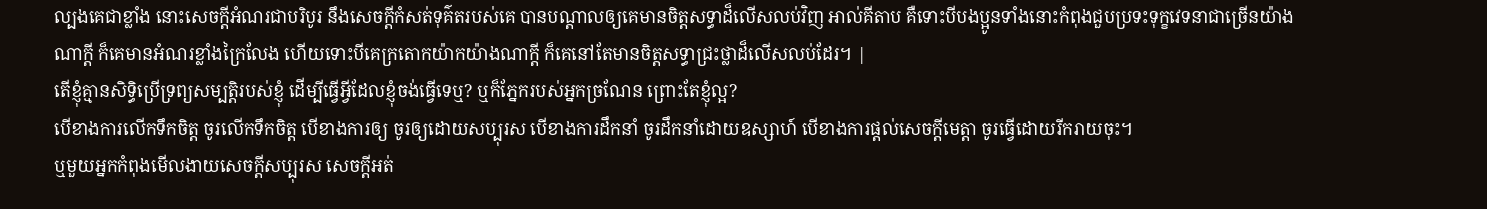ល្បងគេជាខ្លាំង នោះសេចក្ដីអំណរជាបរិបូរ នឹងសេចក្ដីកំសត់ទុគ៌តរបស់គេ បានបណ្តាលឲ្យគេមានចិត្តសទ្ធាដ៏លើសលប់វិញ អាល់គីតាប គឺទោះបីបងប្អូនទាំងនោះកំពុងជួបប្រទះទុក្ខវេទនាជាច្រើនយ៉ាងណាក្ដី ក៏គេមានអំណរខ្លាំងក្រៃលែង ហើយទោះបីគេក្រតោកយ៉ាកយ៉ាងណាក្ដី ក៏គេនៅតែមានចិត្ដសទ្ធាជ្រះថ្លាដ៏លើសលប់ដែរ។ |
តើខ្ញុំគ្មានសិទ្ធិប្រើទ្រព្យសម្បត្ដិរបស់ខ្ញុំ ដើម្បីធ្វើអ្វីដែលខ្ញុំចង់ធ្វើទេឬ? ឬក៏ភ្នែករបស់អ្នកច្រណែន ព្រោះតែខ្ញុំល្អ?
បើខាងការលើកទឹកចិត្ដ ចូរលើកទឹកចិត្ដ បើខាងការឲ្យ ចូរឲ្យដោយសប្បុរស បើខាងការដឹកនាំ ចូរដឹកនាំដោយឧស្សាហ៍ បើខាងការផ្ដល់សេចក្ដីមេត្ដា ចូរធ្វើដោយរីករាយចុះ។
ឬមួយអ្នកកំពុងមើលងាយសេចក្ដីសប្បុរស សេចក្ដីអត់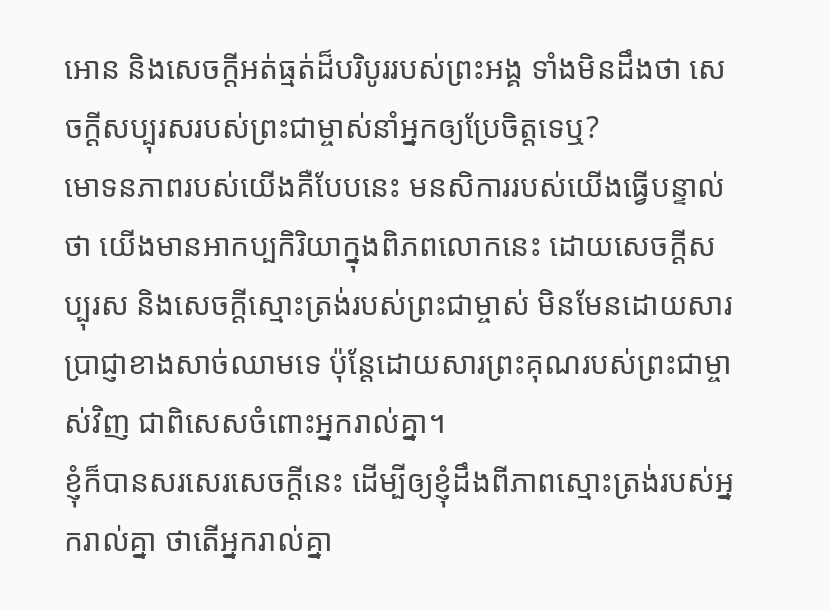អោន និងសេចក្ដីអត់ធ្មត់ដ៏បរិបូររបស់ព្រះអង្គ ទាំងមិនដឹងថា សេចក្ដីសប្បុរសរបស់ព្រះជាម្ចាស់នាំអ្នកឲ្យប្រែចិត្តទេឬ?
មោទនភាពរបស់យើងគឺបែបនេះ មនសិការរបស់យើងធ្វើបន្ទាល់ថា យើងមានអាកប្បកិរិយាក្នុងពិភពលោកនេះ ដោយសេចក្ដីសប្បុរស និងសេចក្ដីស្មោះត្រង់របស់ព្រះជាម្ចាស់ មិនមែនដោយសារប្រាជ្ញាខាងសាច់ឈាមទេ ប៉ុន្ដែដោយសារព្រះគុណរបស់ព្រះជាម្ចាស់វិញ ជាពិសេសចំពោះអ្នករាល់គ្នា។
ខ្ញុំក៏បានសរសេរសេចក្ដីនេះ ដើម្បីឲ្យខ្ញុំដឹងពីភាពស្មោះត្រង់របស់អ្នករាល់គ្នា ថាតើអ្នករាល់គ្នា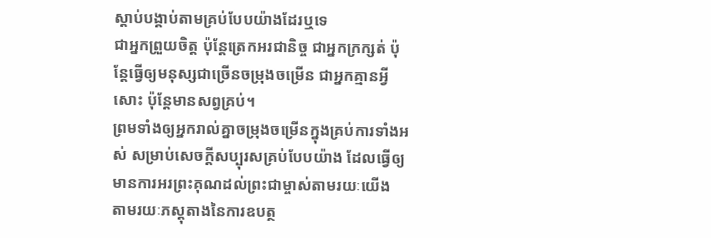ស្ដាប់បង្គាប់តាមគ្រប់បែបយ៉ាងដែរឬទេ
ជាអ្នកព្រួយចិត្ដ ប៉ុន្ដែត្រេកអរជានិច្ច ជាអ្នកក្រក្សត់ ប៉ុន្ដែធ្វើឲ្យមនុស្សជាច្រើនចម្រុងចម្រើន ជាអ្នកគ្មានអ្វីសោះ ប៉ុន្ដែមានសព្វគ្រប់។
ព្រមទាំងឲ្យអ្នករាល់គ្នាចម្រុងចម្រើនក្នុងគ្រប់ការទាំងអស់ សម្រាប់សេចក្ដីសប្បុរសគ្រប់បែបយ៉ាង ដែលធ្វើឲ្យមានការអរព្រះគុណដល់ព្រះជាម្ចាស់តាមរយៈយើង
តាមរយៈភស្ដុតាងនៃការឧបត្ថ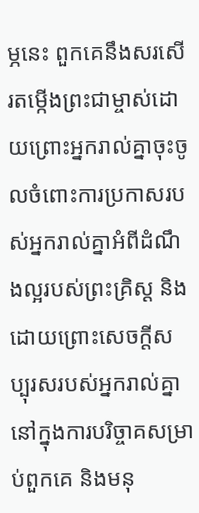ម្ភនេះ ពួកគេនឹងសរសើរតម្កើងព្រះជាម្ចាស់ដោយព្រោះអ្នករាល់គ្នាចុះចូលចំពោះការប្រកាសរបស់អ្នករាល់គ្នាអំពីដំណឹងល្អរបស់ព្រះគ្រិស្ដ និងដោយព្រោះសេចក្ដីសប្បុរសរបស់អ្នករាល់គ្នានៅក្នុងការបរិច្ចាគសម្រាប់ពួកគេ និងមនុ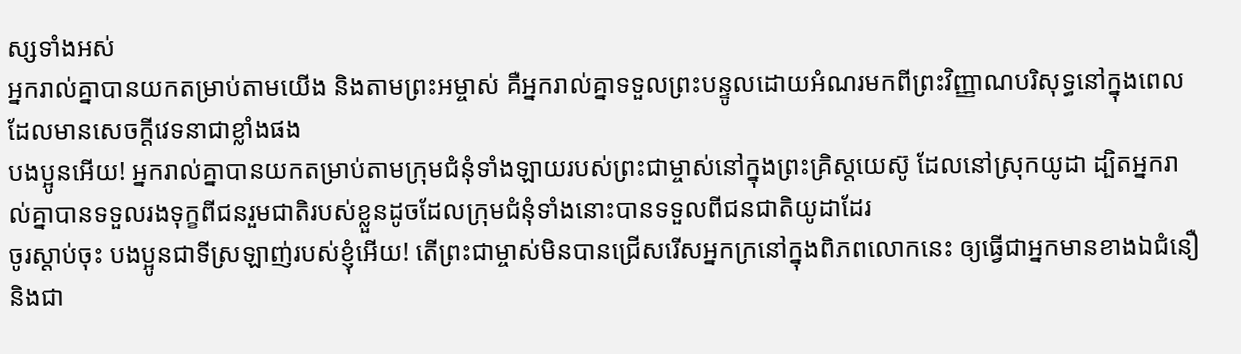ស្សទាំងអស់
អ្នករាល់គ្នាបានយកតម្រាប់តាមយើង និងតាមព្រះអម្ចាស់ គឺអ្នករាល់គ្នាទទួលព្រះបន្ទូលដោយអំណរមកពីព្រះវិញ្ញាណបរិសុទ្ធនៅក្នុងពេលដែលមានសេចក្ដីវេទនាជាខ្លាំងផង
បងប្អូនអើយ! អ្នករាល់គ្នាបានយកតម្រាប់តាមក្រុមជំនុំទាំងឡាយរបស់ព្រះជាម្ចាស់នៅក្នុងព្រះគ្រិស្ដយេស៊ូ ដែលនៅស្រុកយូដា ដ្បិតអ្នករាល់គ្នាបានទទួលរងទុក្ខពីជនរួមជាតិរបស់ខ្លួនដូចដែលក្រុមជំនុំទាំងនោះបានទទួលពីជនជាតិយូដាដែរ
ចូរស្ដាប់ចុះ បងប្អូនជាទីស្រឡាញ់របស់ខ្ញុំអើយ! តើព្រះជាម្ចាស់មិនបានជ្រើសរើសអ្នកក្រនៅក្នុងពិភពលោកនេះ ឲ្យធ្វើជាអ្នកមានខាងឯជំនឿ និងជា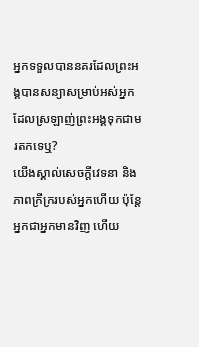អ្នកទទួលបាននគរដែលព្រះអង្គបានសន្យាសម្រាប់អស់អ្នកដែលស្រឡាញ់ព្រះអង្គទុកជាមរតកទេឬ?
យើងស្គាល់សេចក្ដីវេទនា និងភាពក្រីក្ររបស់អ្នកហើយ ប៉ុន្ដែអ្នកជាអ្នកមានវិញ ហើយ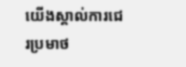យើងស្គាល់ការជេរប្រមាថ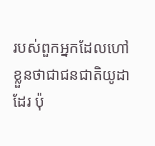របស់ពួកអ្នកដែលហៅខ្លួនថាជាជនជាតិយូដាដែរ ប៉ុ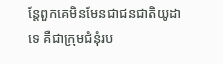ន្ដែពួកគេមិនមែនជាជនជាតិយូដាទេ គឺជាក្រុមជំនុំរប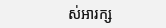ស់អារក្ស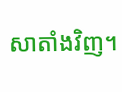សាតាំងវិញ។